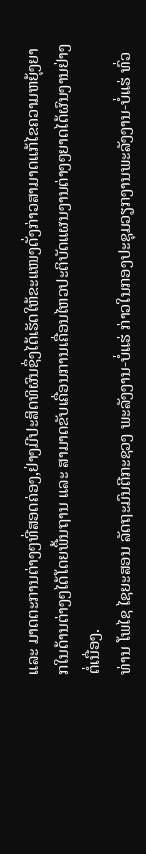ແລະ ມາດຕະການຕ່າງໆທີ່ສອດຄ່ອງ,ຢ່າງມີປະສິດທິຜົນຊຶ່ງໄດ້ເຮັດໃຫ້ຂະແໜງດັ່ງກ່າວສາມາດແກ້ໄຂຄວາມຫຍຸ້ງຍາກໃນດ້ານຕ່າງໆໄດ້ໂດຍພື້ນຖານ ແລະ ສາມາດຂັບເຄື່ອນການເຄື່ອນໄຫວປະຕິບັດແຜນງານຕ່າງໆຍາດໄດ້ຜົນງານຢ່າງຕໍ່ເນື່ອງ.
ທ່ານ ໂພໄຊ ໄຊຍະສອນ ລັດຖະມົນຕີກະຊວງ ພະລັງງານ-ບໍ່ແຮ່ ກ່າວໃນກອງປະຊຸມວຽກງານພະລັງງານ-ບໍ່ແຮ່ ທົ່ວ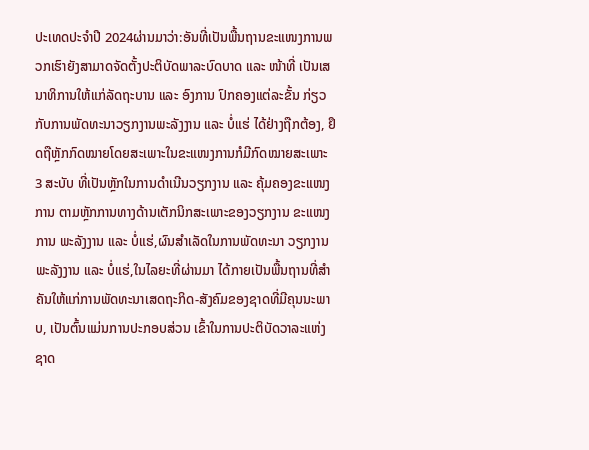ປະເທດປະຈຳປີ 2024ຜ່ານມາວ່າ:ອັນທີ່ເປັນພື້ນຖານຂະແໜງການພວກເຮົາຍັງສາມາດຈັດຕັ້ງປະຕິບັດພາລະບົດບາດ ແລະ ໜ້າທີ່ ເປັນເສນາທິການໃຫ້ແກ່ລັດຖະບານ ແລະ ອົງການ ປົກຄອງແຕ່ລະຂັ້ນ ກ່ຽວກັບການພັດທະນາວຽກງານພະລັງງານ ແລະ ບໍ່ແຮ່ ໄດ້ຢ່າງຖືກຕ້ອງ, ຢຶດຖືຫຼັກກົດໝາຍໂດຍສະເພາະໃນຂະແໜງການກໍມີກົດໝາຍສະເພາະ 3 ສະບັບ ທີ່ເປັນຫຼັກໃນການດໍາເນີນວຽກງານ ແລະ ຄຸ້ມຄອງຂະແໜງການ ຕາມຫຼັກການທາງດ້ານເຕັກນິກສະເພາະຂອງວຽກງານ ຂະແໜງການ ພະລັງງານ ແລະ ບໍ່ແຮ່,ຜົນສໍາເລັດໃນການພັດທະນາ ວຽກງານພະລັງງານ ແລະ ບໍ່ແຮ່,ໃນໄລຍະທີ່ຜ່ານມາ ໄດ້ກາຍເປັນພື້ນຖານທີ່ສໍາຄັນໃຫ້ແກ່ການພັດທະນາເສດຖະກິດ-ສັງຄົມຂອງຊາດທີ່ມີຄຸນນະພາບ, ເປັນຕົ້ນແມ່ນການປະກອບສ່ວນ ເຂົ້າໃນການປະຕິບັດວາລະແຫ່ງຊາດ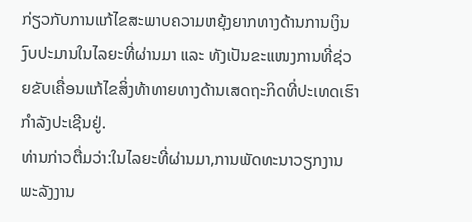ກ່ຽວກັບການແກ້ໄຂສະພາບຄວາມຫຍຸ້ງຍາກທາງດ້ານການເງິນ ງົບປະມານໃນໄລຍະທີ່ຜ່ານມາ ແລະ ທັງເປັນຂະແໜງການທີ່ຊ່ວຍຂັບເຄື່ອນແກ້ໄຂສິ່ງທ້າທາຍທາງດ້ານເສດຖະກິດທີ່ປະເທດເຮົາກຳລັງປະເຊີນຢູ່.
ທ່ານກ່າວຕື່ມວ່າ:ໃນໄລຍະທີ່ຜ່ານມາ,ການພັດທະນາວຽກງານພະລັງງານ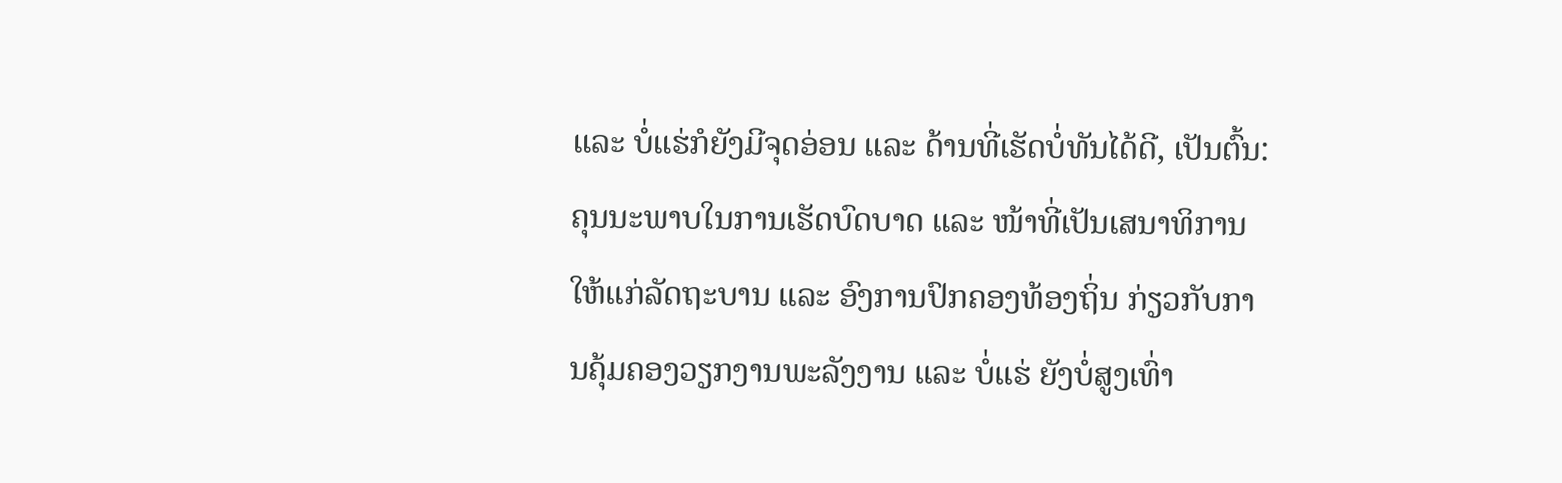ແລະ ບໍ່ແຮ່ກໍຍັງມີຈຸດອ່ອນ ແລະ ດ້ານທີ່ເຮັດບໍ່ທັນໄດ້ດີ, ເປັນຕົ້ນ:ຄຸນນະພາບໃນການເຮັດບົດບາດ ແລະ ໜ້າທີ່ເປັນເສນາທິການໃຫ້ແກ່ລັດຖະບານ ແລະ ອົງການປົກຄອງທ້ອງຖິ່ນ ກ່ຽວກັບການຄຸ້ມຄອງວຽກງານພະລັງງານ ແລະ ບໍ່ແຮ່ ຍັງບໍ່ສູງເທົ່າ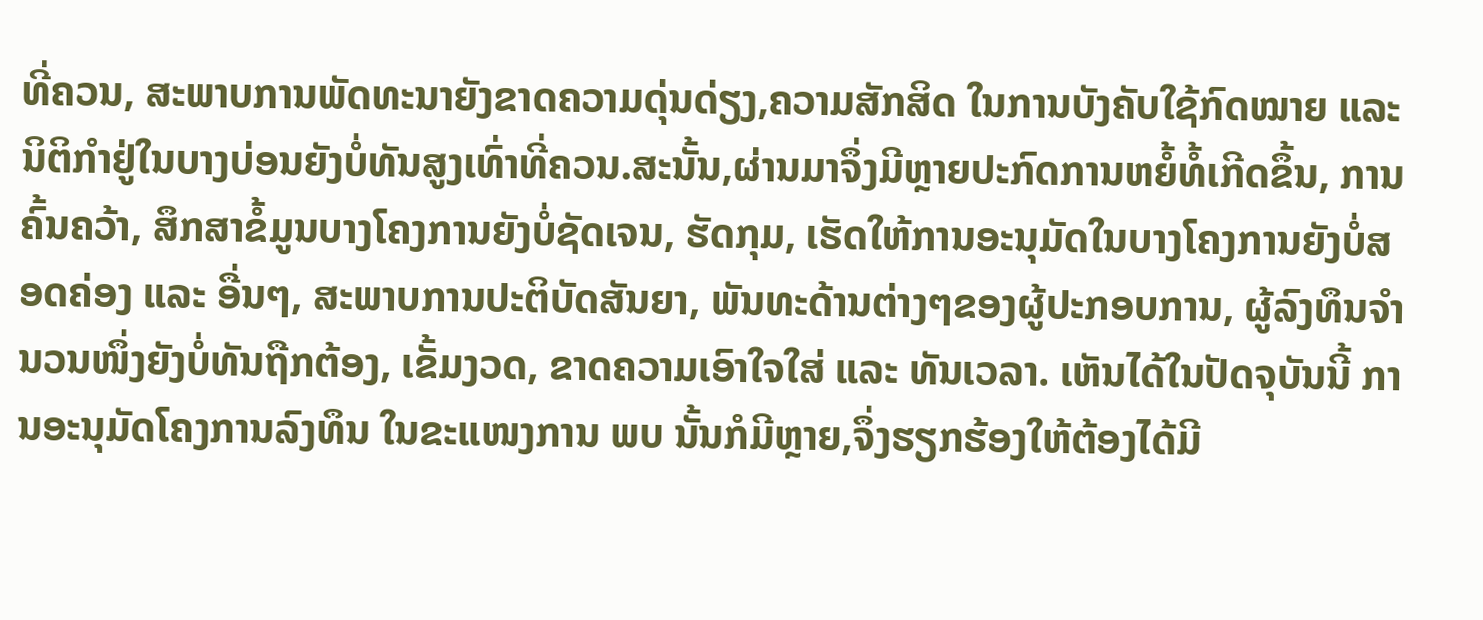ທີ່ຄວນ, ສະພາບການພັດທະນາຍັງຂາດຄວາມດຸ່ນດ່ຽງ,ຄວາມສັກສິດ ໃນການບັງຄັບໃຊ້ກົດໝາຍ ແລະ ນິຕິກຳຢູ່ໃນບາງບ່ອນຍັງບໍ່ທັນສູງເທົ່າທີ່ຄວນ.ສະນັ້ນ,ຜ່ານມາຈຶ່ງມີຫຼາຍປະກົດການຫຍໍ້ທໍ້ເກີດຂຶ້ນ, ການຄົ້ນຄວ້າ, ສຶກສາຂໍ້ມູນບາງໂຄງການຍັງບໍ່ຊັດເຈນ, ຮັດກຸມ, ເຮັດໃຫ້ການອະນຸມັດໃນບາງໂຄງການຍັງບໍ່ສອດຄ່ອງ ແລະ ອື່ນໆ, ສະພາບການປະຕິບັດສັນຍາ, ພັນທະດ້ານຕ່າງໆຂອງຜູ້ປະກອບການ, ຜູ້ລົງທຶນຈໍານວນໜຶ່ງຍັງບໍ່ທັນຖືກຕ້ອງ, ເຂັ້ມງວດ, ຂາດຄວາມເອົາໃຈໃສ່ ແລະ ທັນເວລາ. ເຫັນໄດ້ໃນປັດຈຸບັນນີ້ ການອະນຸມັດໂຄງການລົງທຶນ ໃນຂະແໜງການ ພບ ນັ້ນກໍມີຫຼາຍ,ຈຶ່ງຮຽກຮ້ອງໃຫ້ຕ້ອງໄດ້ມີ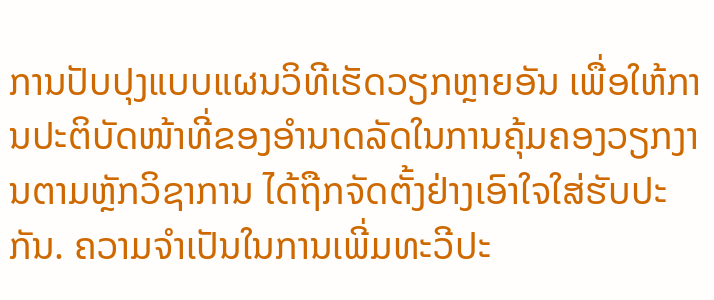ການປັບປຸງແບບແຜນວິທີເຮັດວຽກຫຼາຍອັນ ເພື່ອໃຫ້ການປະຕິບັດໜ້າທີ່ຂອງອໍານາດລັດໃນການຄຸ້ມຄອງວຽກງານຕາມຫຼັກວິຊາການ ໄດ້ຖືກຈັດຕັ້ງຢ່າງເອົາໃຈໃສ່ຮັບປະກັນ. ຄວາມຈຳເປັນໃນການເພີ່ມທະວີປະ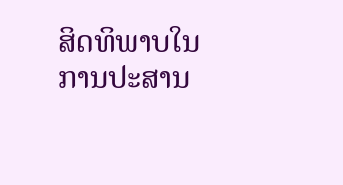ສິດທິພາບໃນການປະສານ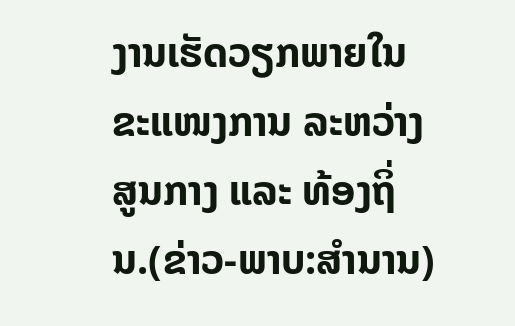ງານເຮັດວຽກພາຍໃນຂະແໜງການ ລະຫວ່າງສູນກາງ ແລະ ທ້ອງຖິ່ນ.(ຂ່າວ-ພາບ:ສຳນານ)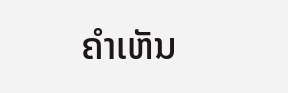ຄໍາເຫັນ